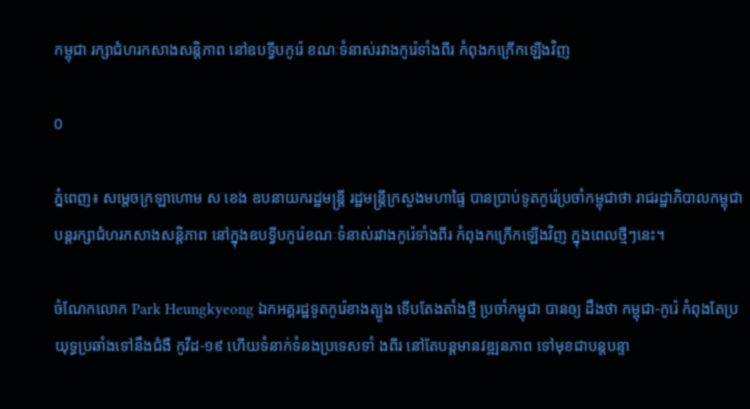កម្ពុជា រក្សាជំហរកសាងសន្ដិភាព នៅឧបទ្វីបកូរ៉េ ខណៈទំនាស់រវាងកូរ៉េទាំងពីរ កំពុងកក្រើកឡើងវិញ

0

ភ្នំពេញ៖ សម្ដេចក្រឡាហោម ស ខេង ឧបនាយករដ្ឋមន្ដ្រី រដ្ឋមន្ដ្រីក្រសួងមហាផ្ទៃ បានប្រាប់ទូតកូរ៉េប្រចាំកម្ពុជាថា រាជរដ្ឋាភិបាលកម្ពុជា បន្ដរក្សាជំហរកសាងសន្ដិភាព នៅក្នុងឧបទ្វីបកូរ៉េខណៈទំនាស់រវាងកូរ៉េទាំងពីរ កំពុងកក្រើកឡើងវិញ ក្នុងពេលថ្មីៗនេះ។

ចំណែកលោក Park Heungkyeong ឯកអគ្គរដ្ឋទូតកូរ៉េខាងត្បូង ទើបតែងតាំងថ្មី ប្រចាំកម្ពុជា បានឲ្យ ដឹងថា កម្ពុជា-កូរ៉េ កំពុងតែប្រយុទ្ធប្រឆាំងទៅនឹងជំងឺ កូវីដ-១៩ ហើយទំនាក់ទំនងប្រទេសទាំ ងពីរ នៅតែបន្ដមានវឌ្ឍនភាព ទៅមុខជាបន្ដបន្ទា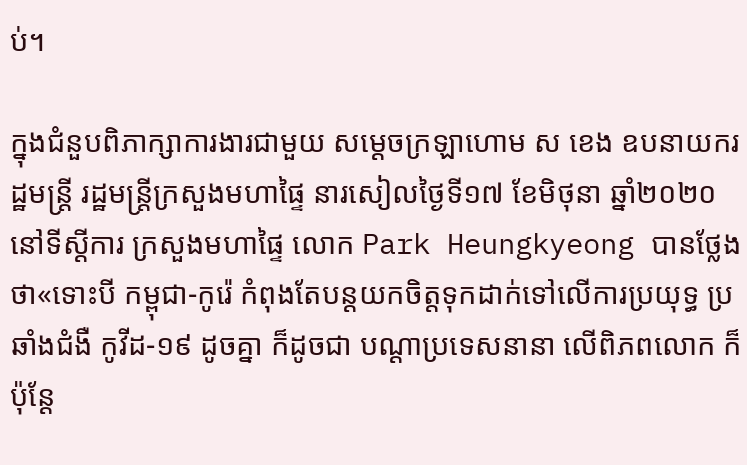ប់។

ក្នុងជំនួបពិភាក្សាការងារជាមួយ សម្ដេចក្រឡាហោម ស ខេង ឧបនាយករដ្ឋមន្ដ្រី រដ្ឋមន្ដ្រីក្រសួងមហាផ្ទៃ នារសៀលថ្ងៃទី១៧ ខែមិថុនា ឆ្នាំ២០២០ នៅទីស្ដីការ ក្រសួងមហាផ្ទៃ លោក Park Heungkyeong បានថ្លែងថា«ទោះបី កម្ពុជា-កូរ៉េ កំពុងតែបន្ដយកចិត្តទុកដាក់ទៅលើការប្រយុទ្ធ ប្រឆាំងជំងឺ កូវីដ-១៩ ដូចគ្នា ក៏ដូចជា បណ្ដាប្រទេសនានា លើពិភពលោក ក៏ប៉ុន្ដែ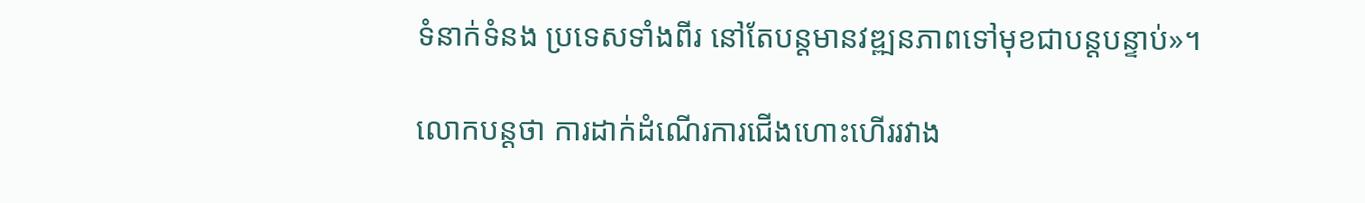ទំនាក់ទំនង ប្រទេសទាំងពីរ នៅតែបន្ដមានវឌ្ឍនភាពទៅមុខជាបន្ដបន្ទាប់»។

លោកបន្ដថា ការដាក់ដំណើរការជើងហោះហើររវាង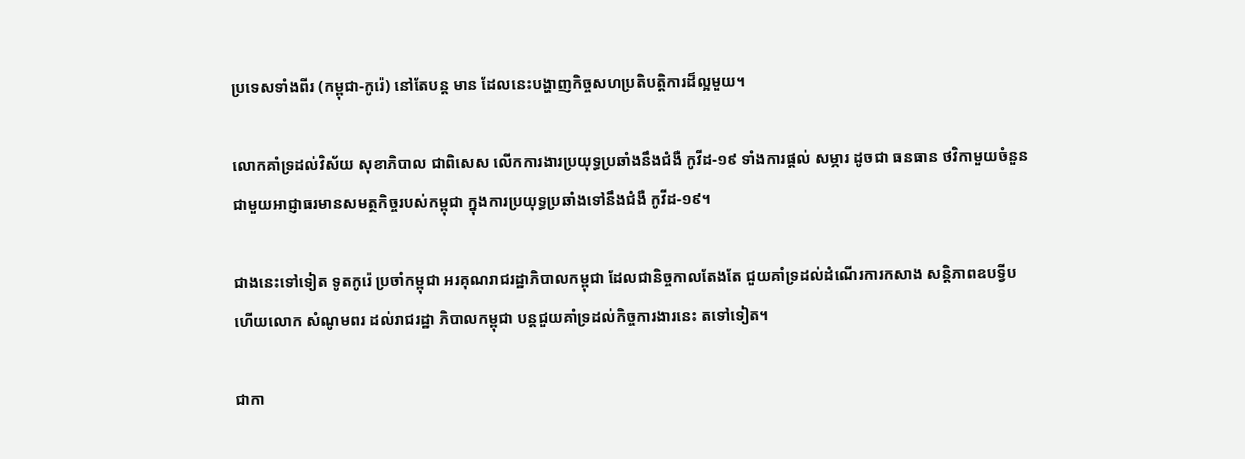ប្រទេសទាំងពីរ (កម្ពុជា-កូរ៉េ) នៅតែបន្ដ មាន ដែលនេះបង្ហាញកិច្ចសហប្រតិបត្តិការដ៏ល្អមួយ។

លោកគាំទ្រដល់វិស័យ សុខាភិបាល ជាពិសេស លើកការងារប្រយុទ្ធប្រឆាំងនឹងជំងឺ កូវីដ-១៩ ទាំងការផ្ដល់ សម្ភារ ដូចជា ធនធាន ថវិកាមួយចំនួនជាមួយអាជ្ញាធរមានសមត្ថកិច្ចរបស់កម្ពុជា ក្នុងការប្រយុទ្ធប្រឆាំងទៅនឹងជំងឺ កូវីដ-១៩។

ជាងនេះទៅទៀត ទូតកូរ៉េ ប្រចាំកម្ពុជា អរគុណរាជរដ្ឋាភិបាលកម្ពុជា ដែលជានិច្ចកាលតែងតែ ជួយគាំទ្រដល់ដំណើរការកសាង សន្ដិភាពឧបទ្វីប ហើយលោក សំណូមពរ ដល់រាជរដ្ឋា ភិបាលកម្ពុជា បន្ដជួយគាំទ្រដល់កិច្ចការងារនេះ តទៅទៀត។

ជាកា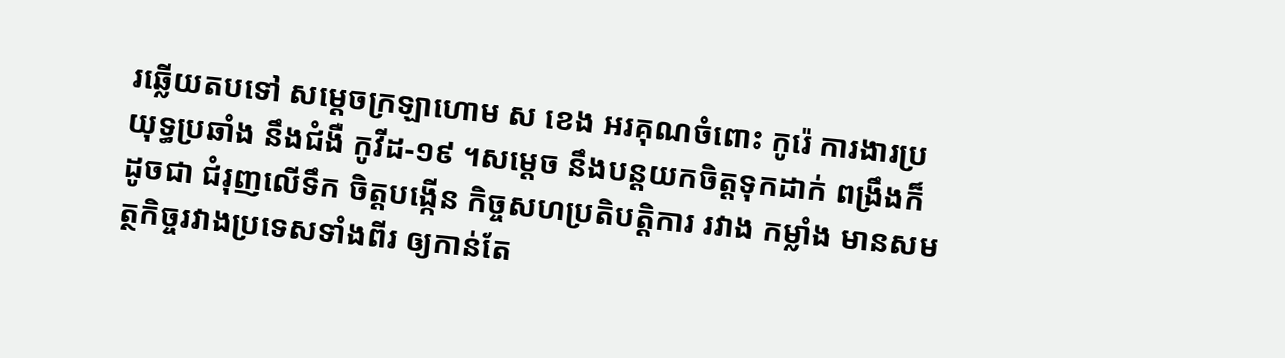រឆ្លើយតបទៅ សម្ដេចក្រឡាហោម ស ខេង អរគុណចំពោះ កូរ៉េ ការងារប្រយុទ្ធប្រឆាំង នឹងជំងឺ កូវីដ-១៩ ។សម្ដេច នឹងបន្ដយកចិត្តទុកដាក់ ពង្រឹងក៏ដូចជា ជំរុញលើទឹក ចិត្តបង្កើន កិច្ចសហប្រតិបត្តិការ រវាង កម្លាំង មានសមត្ថកិច្ចរវាងប្រទេសទាំងពីរ ឲ្យកាន់តែ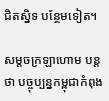ជិតស្និទ បន្ថែមទៀត។

សម្ដចក្រឡាហោម បន្ដថា បច្ចុប្បន្នកម្ពុជាកំពុង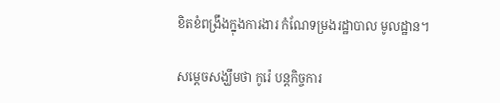ខិតខំពង្រឹងក្នុងការងារ កំណែទម្រងរដ្ឋាបាល មូលដ្ឋាន។

សម្ដេចសង្ឃឹមថា កូរ៉េ បន្ដកិច្ចការ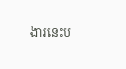ងារនេះប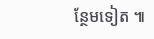ន្ថែមទៀត ៕